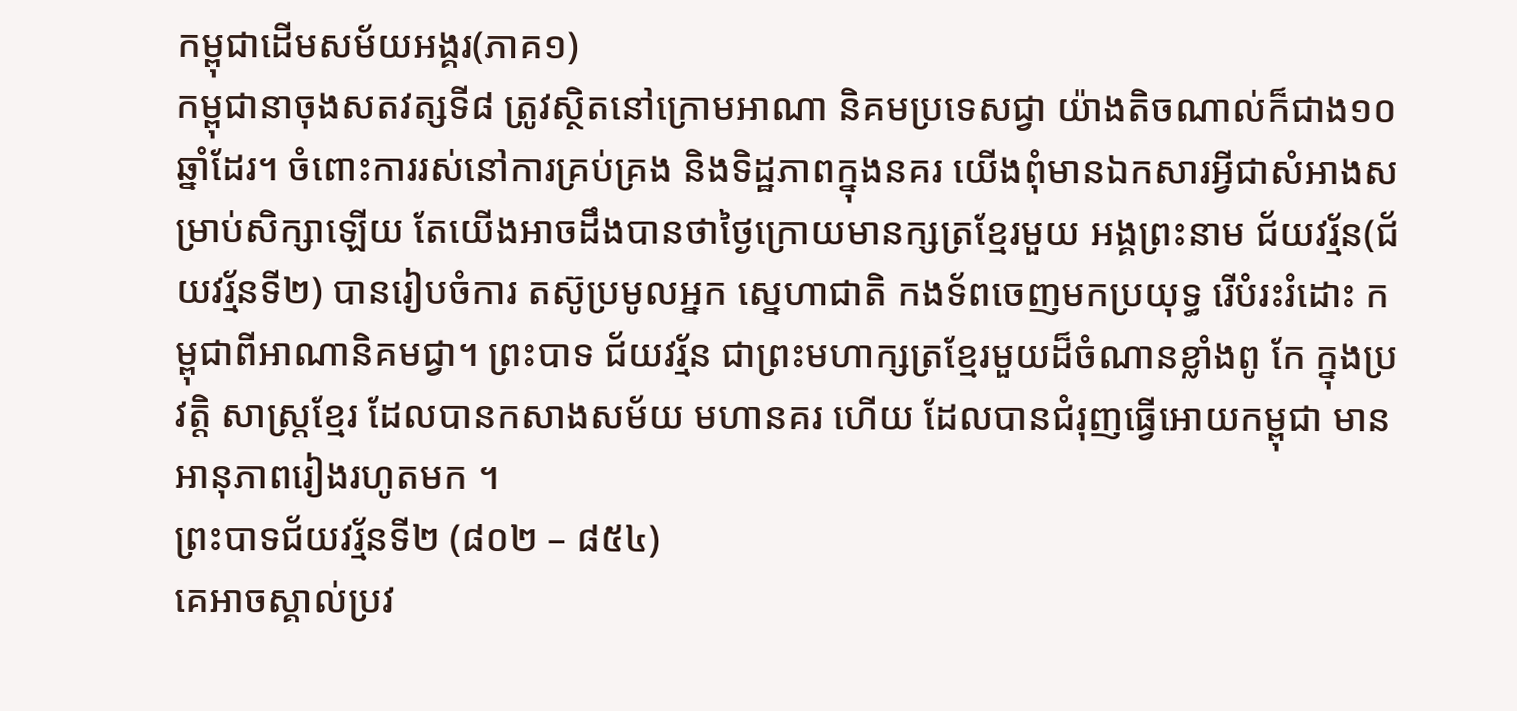កម្ពុជាដើមសម័យអង្គរ(ភាគ១)
កម្ពុជានាចុងសតវត្សទី៨ ត្រូវស្ថិតនៅក្រោមអាណា និគមប្រទេសជ្វា យ៉ាងតិចណាល់ក៏ជាង១០ឆ្នាំដែរ។ ចំពោះការរស់នៅការគ្រប់គ្រង និងទិដ្ឋភាពក្នុងនគរ យើងពុំមានឯកសារអ្វីជាសំអាងសម្រាប់សិក្សាឡើយ តែយើងអាចដឹងបានថាថ្ងៃក្រោយមានក្សត្រខ្មែរមួយ អង្គព្រះនាម ជ័យវរ្ម័ន(ជ័យវរ្ម័នទី២) បានរៀបចំការ តស៊ូប្រមូលអ្នក ស្នេហាជាតិ កងទ័ពចេញមកប្រយុទ្ធ រើបំរះរំដោះ កម្ពុជាពីអាណានិគមជ្វា។ ព្រះបាទ ជ័យវរ្ម័ន ជាព្រះមហាក្សត្រខ្មែរមួយដ៏ចំណានខ្លាំងពូ កែ ក្នុងប្រវត្ដិ សាស្រ្ដខ្មែរ ដែលបានកសាងសម័យ មហានគរ ហើយ ដែលបានជំរុញធ្វើអោយកម្ពុជា មានអានុភាពរៀងរហូតមក ។
ព្រះបាទជ័យវរ្ម័នទី២ (៨០២ – ៨៥៤)
គេអាចស្គាល់ប្រវ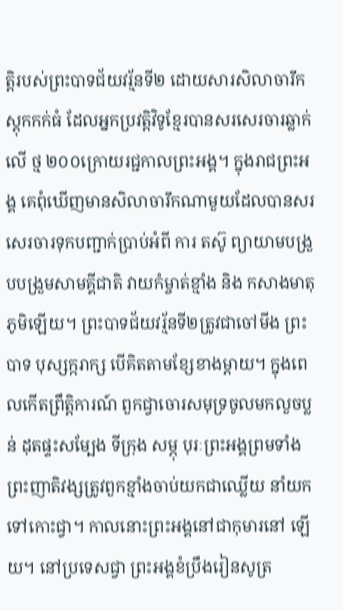ត្ដិរបស់ព្រះបាទជ័យវរ្ម័នទី២ ដោយសារសិលាចារឹក ស្ដុកកក់ធំ ដែលអ្នកប្រវត្ដិវិទូខ្មែរបានសរសេរចារឆ្លាក់លើ ថ្ម ២០០ក្រោយរជ្ជកាលព្រះអង្គ។ ក្នុងរាជព្រះអង្គ គេពុំឃើញមានសិលាចារឹកណាមួយដែលបានសរសេរចារទុកបញ្ជាក់ប្រាប់អំពី ការ តស៊ូ ព្យាយាមបង្រួបបង្រួមសាមគ្គីជាតិ វាយកំម្ចាត់ខ្មាំង និង កសាងមាតុភូមិឡើយ។ ព្រះបាទជ័យវរ្ម័នទី២ត្រូវជាចៅមីង ព្រះ បាទ បុស្សក្ករាក្ស បើគិតតាមខ្សែខាងម្ដាយ។ ក្នុងពេលកើតព្រឹត្ដិការណ៍ ពួកជ្វាចោរសមុទ្រចូលមកលួចប្លន់ ដុតផ្ទះសម្បែង ទីក្រុង សម្ភុ បុរៈព្រះអង្គព្រមទាំងព្រះញាតិវង្សត្រូវពួកខ្មាំងចាប់យកជាឈ្លើយ នាំយកទៅកោះជ្វា។ កាលនោះព្រះអង្គនៅជាកុមារនៅ ឡើយ។ នៅប្រទេសជ្វា ព្រះអង្គខំប្រឹងរៀនសូត្រ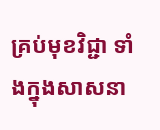គ្រប់មុខវិជ្ជា ទាំងក្នុងសាសនា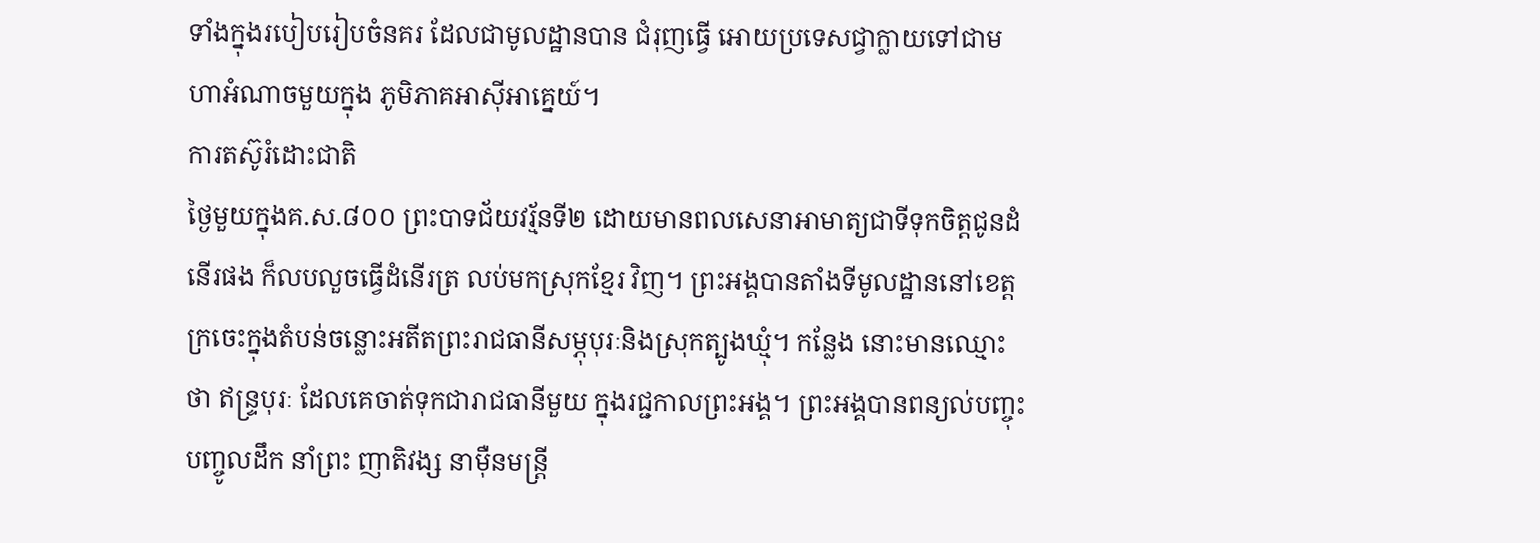ទាំងក្នុងរបៀបរៀបចំនគរ ដែលជាមូលដ្ឋានបាន ជំរុញធ្វើ អោយប្រទេសជ្វាក្លាយទៅជាមហាអំណាចមួយក្នុង ភូមិភាគអាស៊ីអាគ្នេយ៍។
ការតស៊ូរំដោះជាតិ
ថ្ងៃមួយក្នុងគ.ស.៨០០ ព្រះបាទជ័យវរ្ម័នទី២ ដោយមានពលសេនាអាមាត្យជាទីទុកចិត្ដជូនដំនើរផង ក៏លបលួចធ្វើដំនើរត្រ លប់មកស្រុកខ្មែរ វិញ។ ព្រះអង្គបានតាំងទីមូលដ្ឋាននៅខេត្ដក្រចេះក្នុងតំបន់ចន្លោះអតីតព្រះរាជធានីសម្ភុបុរៈនិងស្រុកត្បូងឃ្មុំ។ កន្លែង នោះមានឈ្មោះថា ឥន្រ្ទបុរៈ ដែលគេចាត់ទុកជារាជធានីមួយ ក្នុងរជ្ជកាលព្រះអង្គ។ ព្រះអង្គបានពន្យល់បញ្ចុះបញ្ចូលដឹក នាំព្រះ ញាតិវង្ស នាម៉ឺនមន្រ្ដី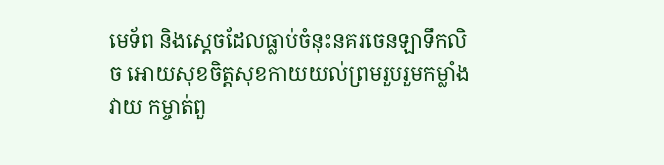មេទ័ព និងស្ដេចដែលធ្លាប់ចំនុះនគរចេនឡាទឹកលិច អោយសុខចិត្ដសុខកាយយល់ព្រមរួបរួមកម្លាំង វាយ កម្ចាត់ពួ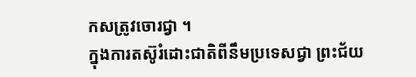កសត្រូវចោរជ្វា ។
ក្នុងការតស៊ូរំដោះជាតិពីនឹមប្រទេសជ្វា ព្រះជ័យ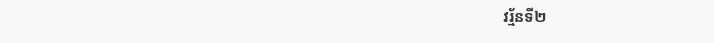វរ្ម័នទី២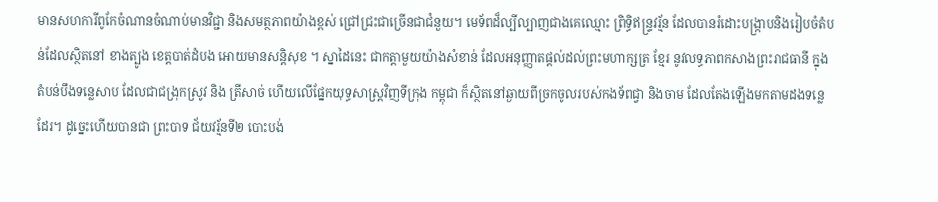មានសហការីពូកែចំណានចំណាប់មានវិជ្ជា និងសមត្ថភាពយ៉ាងខ្ពស់ ជ្រៅជ្រះជាច្រើនជាជំនួយ។ មេទ័ពដ៏ល្បីល្បាញជាងគេឈ្មោះ ព្រិទ្ធិឥន្រ្ទវរ្ម័ន ដែលបានរំដោះបង្ក្រាបនិងរៀបចំតំបន់ដែលស្ថិតនៅ ខាងត្បូង ខេត្ដបាត់ដំបង អោយមានសន្ដិសុខ ។ ស្នាដៃនេះ ជាកត្ដាមួយយ៉ាងសំខាន់ ដែលអនុញ្ញាតផ្ដល់ដល់ព្រះមហាក្សត្រ ខ្មែរ នូវលទ្ធភាពកសាងព្រះរាជធានី ក្នុងតំបន់បឹងទន្លេសាប ដែលជាជង្រុកស្រូវ និង ត្រីសាច់ ហើយលើផ្នែកយុទ្ធសាស្រ្ដវិញទីក្រុង កម្ពុជា ក៏ស្ថិតនៅឆ្ងាយពីច្រកចូលរបស់កងទ័ពជ្វា និងចាម ដែលតែងឡើងមកតាមដងទន្លេដែរ។ ដូច្នេះហើយបានជា ព្រះបាទ ជ័យវរ្ម័នទី២ បោះបង់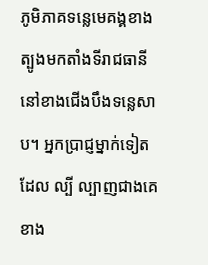ភូមិភាគទន្លេមេគង្គខាងត្បូងមកតាំងទីរាជធានីនៅខាងជើងបឹងទន្លេសាប។ អ្នកប្រាជ្ញម្នាក់ទៀតដែល ល្បី ល្បាញជាងគេខាង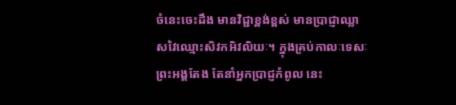ចំនេះចេះដឹង មានវិជ្ជាខ្ពង់ខ្ពស់ មានប្រាជ្ញាឈ្លាសវៃឈ្មោះសិវកអិវលិយៈ។ ក្នុងគ្រប់កាលៈទេសៈព្រះអង្គតែង តែនាំអ្នកប្រាជ្ញកំពូល នេះ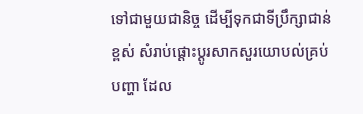ទៅជាមួយជានិច្ច ដើម្បីទុកជាទីប្រឹក្សាជាន់ខ្ពស់ សំរាប់ផ្ដោះប្ដូរសាកសួរយោបល់គ្រប់បញ្ហា ដែល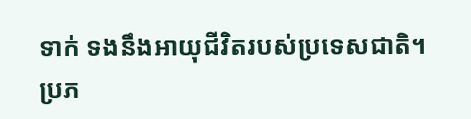ទាក់ ទងនឹងអាយុជីវិតរបស់ប្រទេសជាតិ។
ប្រភ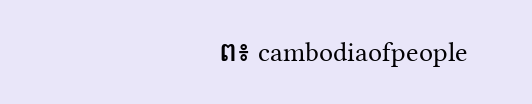ព៖ cambodiaofpeople